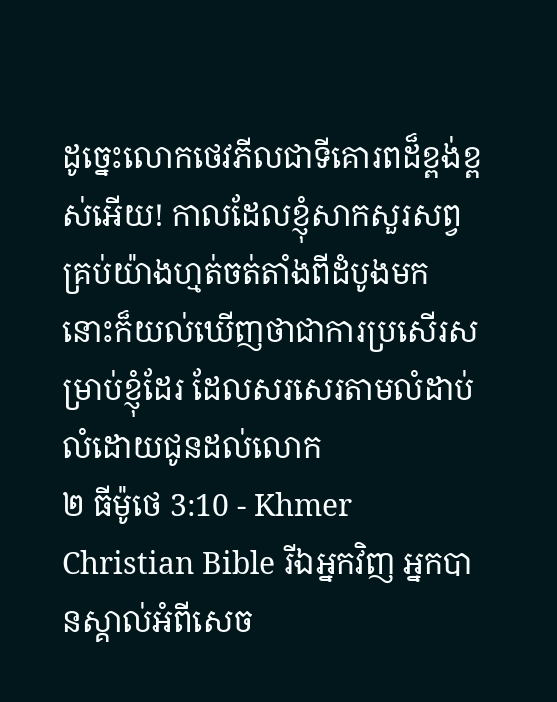ដូច្នេះលោកថេវភីលជាទីគោរពដ៏ខ្ពង់ខ្ពស់អើយ! កាលដែលខ្ញុំសាកសួរសព្វគ្រប់យ៉ាងហ្មត់ចត់តាំងពីដំបូងមក នោះក៏យល់ឃើញថាជាការប្រសើរសម្រាប់ខ្ញុំដែរ ដែលសរសេរតាមលំដាប់លំដោយជូនដល់លោក
២ ធីម៉ូថេ 3:10 - Khmer Christian Bible រីឯអ្នកវិញ អ្នកបានស្គាល់អំពីសេច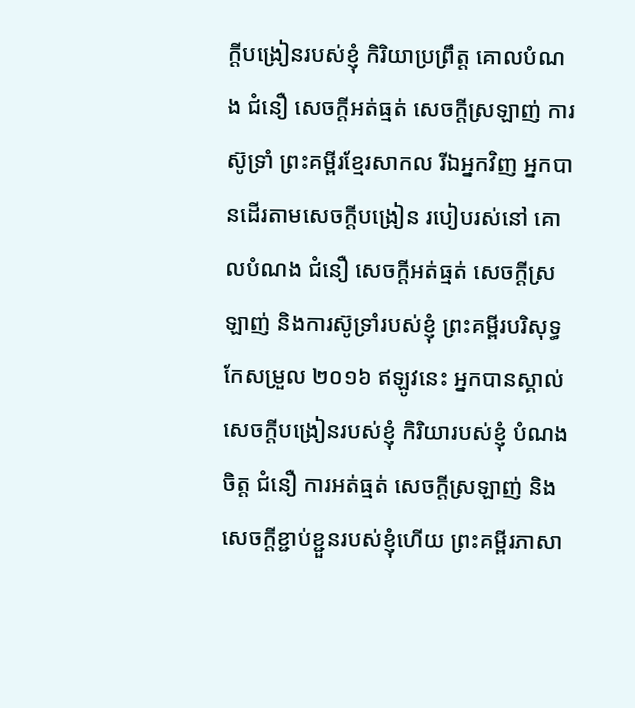ក្ដីបង្រៀនរបស់ខ្ញុំ កិរិយាប្រព្រឹត្ដ គោលបំណង ជំនឿ សេចក្ដីអត់ធ្មត់ សេចក្ដីស្រឡាញ់ ការស៊ូទ្រាំ ព្រះគម្ពីរខ្មែរសាកល រីឯអ្នកវិញ អ្នកបានដើរតាមសេចក្ដីបង្រៀន របៀបរស់នៅ គោលបំណង ជំនឿ សេចក្ដីអត់ធ្មត់ សេចក្ដីស្រឡាញ់ និងការស៊ូទ្រាំរបស់ខ្ញុំ ព្រះគម្ពីរបរិសុទ្ធកែសម្រួល ២០១៦ ឥឡូវនេះ អ្នកបានស្គាល់សេចក្ដីបង្រៀនរបស់ខ្ញុំ កិរិយារបស់ខ្ញុំ បំណងចិត្ត ជំនឿ ការអត់ធ្មត់ សេចក្ដីស្រឡាញ់ និងសេចក្ដីខ្ជាប់ខ្ជួនរបស់ខ្ញុំហើយ ព្រះគម្ពីរភាសា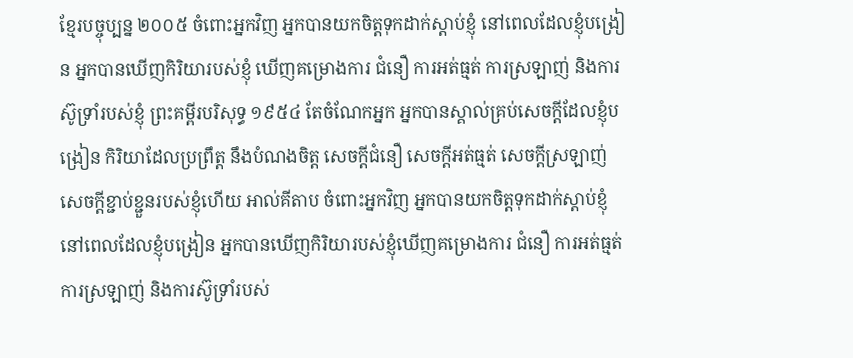ខ្មែរបច្ចុប្បន្ន ២០០៥ ចំពោះអ្នកវិញ អ្នកបានយកចិត្តទុកដាក់ស្ដាប់ខ្ញុំ នៅពេលដែលខ្ញុំបង្រៀន អ្នកបានឃើញកិរិយារបស់ខ្ញុំ ឃើញគម្រោងការ ជំនឿ ការអត់ធ្មត់ ការស្រឡាញ់ និងការស៊ូទ្រាំរបស់ខ្ញុំ ព្រះគម្ពីរបរិសុទ្ធ ១៩៥៤ តែចំណែកអ្នក អ្នកបានស្គាល់គ្រប់សេចក្ដីដែលខ្ញុំបង្រៀន កិរិយាដែលប្រព្រឹត្ត នឹងបំណងចិត្ត សេចក្ដីជំនឿ សេចក្ដីអត់ធ្មត់ សេចក្ដីស្រឡាញ់ សេចក្ដីខ្ជាប់ខ្ជួនរបស់ខ្ញុំហើយ អាល់គីតាប ចំពោះអ្នកវិញ អ្នកបានយកចិត្ដទុកដាក់ស្ដាប់ខ្ញុំនៅពេលដែលខ្ញុំបង្រៀន អ្នកបានឃើញកិរិយារបស់ខ្ញុំឃើញគម្រោងការ ជំនឿ ការអត់ធ្មត់ ការស្រឡាញ់ និងការស៊ូទ្រាំរបស់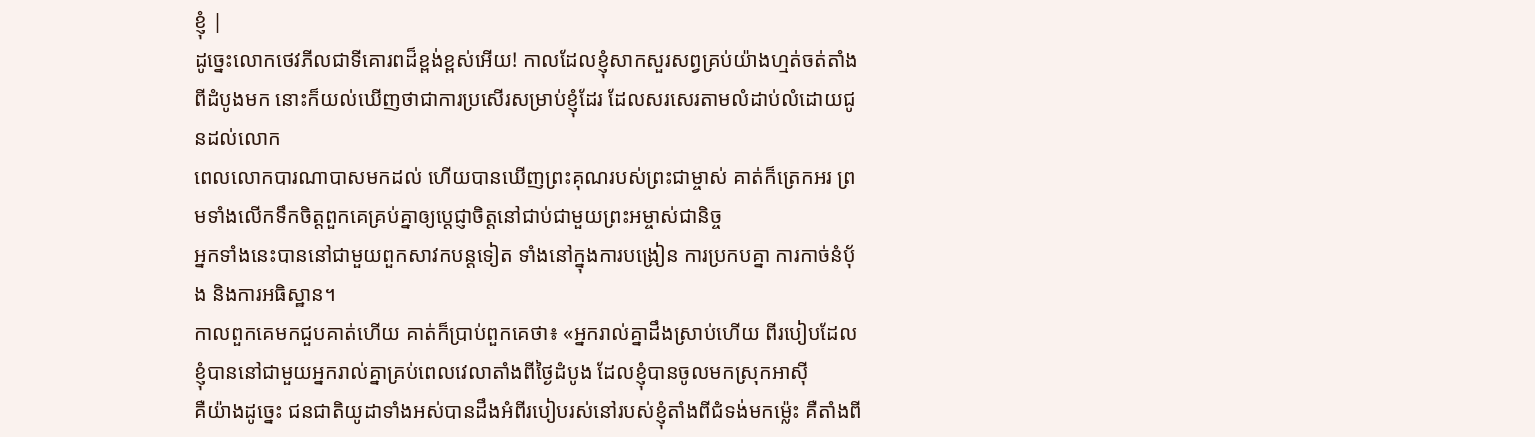ខ្ញុំ |
ដូច្នេះលោកថេវភីលជាទីគោរពដ៏ខ្ពង់ខ្ពស់អើយ! កាលដែលខ្ញុំសាកសួរសព្វគ្រប់យ៉ាងហ្មត់ចត់តាំងពីដំបូងមក នោះក៏យល់ឃើញថាជាការប្រសើរសម្រាប់ខ្ញុំដែរ ដែលសរសេរតាមលំដាប់លំដោយជូនដល់លោក
ពេលលោកបារណាបាសមកដល់ ហើយបានឃើញព្រះគុណរបស់ព្រះជាម្ចាស់ គាត់ក៏ត្រេកអរ ព្រមទាំងលើកទឹកចិត្តពួកគេគ្រប់គ្នាឲ្យប្ដេជ្ញាចិត្តនៅជាប់ជាមួយព្រះអម្ចាស់ជានិច្ច
អ្នកទាំងនេះបាននៅជាមួយពួកសាវកបន្ដទៀត ទាំងនៅក្នុងការបង្រៀន ការប្រកបគ្នា ការកាច់នំប៉័ង និងការអធិស្ឋាន។
កាលពួកគេមកជួបគាត់ហើយ គាត់ក៏ប្រាប់ពួកគេថា៖ «អ្នករាល់គ្នាដឹងស្រាប់ហើយ ពីរបៀបដែលខ្ញុំបាននៅជាមួយអ្នករាល់គ្នាគ្រប់ពេលវេលាតាំងពីថ្ងៃដំបូង ដែលខ្ញុំបានចូលមកស្រុកអាស៊ី
គឺយ៉ាងដូច្នេះ ជនជាតិយូដាទាំងអស់បានដឹងអំពីរបៀបរស់នៅរបស់ខ្ញុំតាំងពីជំទង់មកម៉្លេះ គឺតាំងពី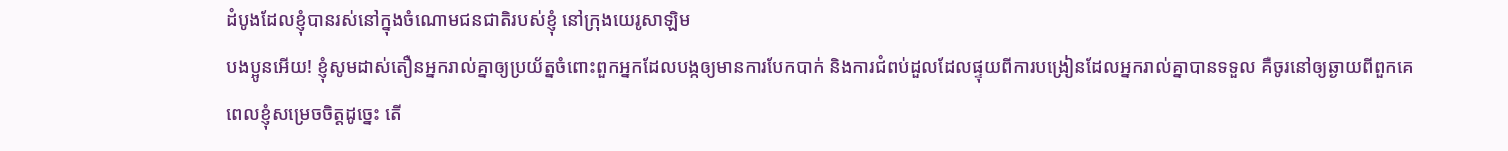ដំបូងដែលខ្ញុំបានរស់នៅក្នុងចំណោមជនជាតិរបស់ខ្ញុំ នៅក្រុងយេរូសាឡិម
បងប្អូនអើយ! ខ្ញុំសូមដាស់តឿនអ្នករាល់គ្នាឲ្យប្រយ័ត្នចំពោះពួកអ្នកដែលបង្កឲ្យមានការបែកបាក់ និងការជំពប់ដួលដែលផ្ទុយពីការបង្រៀនដែលអ្នករាល់គ្នាបានទទួល គឺចូរនៅឲ្យឆ្ងាយពីពួកគេ
ពេលខ្ញុំសម្រេចចិត្ដដូច្នេះ តើ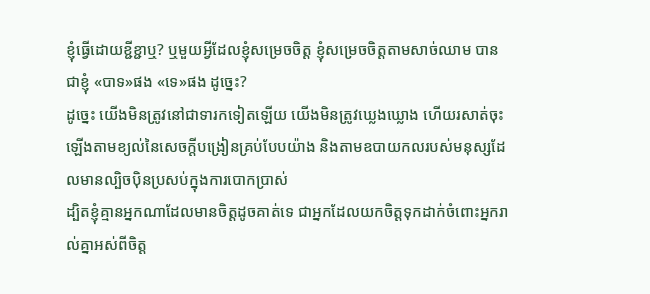ខ្ញុំធ្វើដោយខ្ជីខ្ជាឬ? ឬមួយអ្វីដែលខ្ញុំសម្រេចចិត្ដ ខ្ញុំសម្រេចចិត្ដតាមសាច់ឈាម បានជាខ្ញុំ «បាទ»ផង «ទេ»ផង ដូច្នេះ?
ដូច្នេះ យើងមិនត្រូវនៅជាទារកទៀតឡើយ យើងមិនត្រូវឃ្លេងឃ្លោង ហើយរសាត់ចុះឡើងតាមខ្យល់នៃសេចក្ដីបង្រៀនគ្រប់បែបយ៉ាង និងតាមឧបាយកលរបស់មនុស្សដែលមានល្បិចប៉ិនប្រសប់ក្នុងការបោកប្រាស់
ដ្បិតខ្ញុំគ្មានអ្នកណាដែលមានចិត្ដដូចគាត់ទេ ជាអ្នកដែលយកចិត្តទុកដាក់ចំពោះអ្នករាល់គ្នាអស់ពីចិត្ដ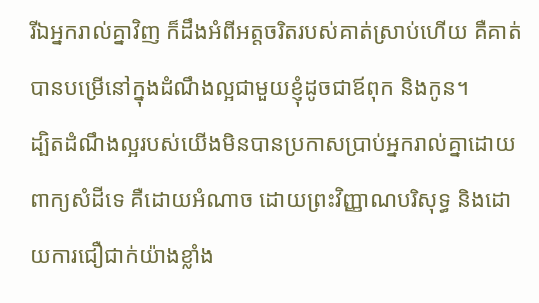រីឯអ្នករាល់គ្នាវិញ ក៏ដឹងអំពីអត្តចរិតរបស់គាត់ស្រាប់ហើយ គឺគាត់បានបម្រើនៅក្នុងដំណឹងល្អជាមួយខ្ញុំដូចជាឪពុក និងកូន។
ដ្បិតដំណឹងល្អរបស់យើងមិនបានប្រកាសប្រាប់អ្នករាល់គ្នាដោយពាក្យសំដីទេ គឺដោយអំណាច ដោយព្រះវិញ្ញាណបរិសុទ្ធ និងដោយការជឿជាក់យ៉ាងខ្លាំង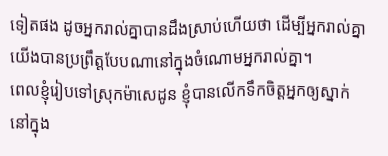ទៀតផង ដូចអ្នករាល់គ្នាបានដឹងស្រាប់ហើយថា ដើម្បីអ្នករាល់គ្នា យើងបានប្រព្រឹត្តបែបណានៅក្នុងចំណោមអ្នករាល់គ្នា។
ពេលខ្ញុំរៀបទៅស្រុកម៉ាសេដូន ខ្ញុំបានលើកទឹកចិត្ដអ្នកឲ្យស្នាក់នៅក្នុង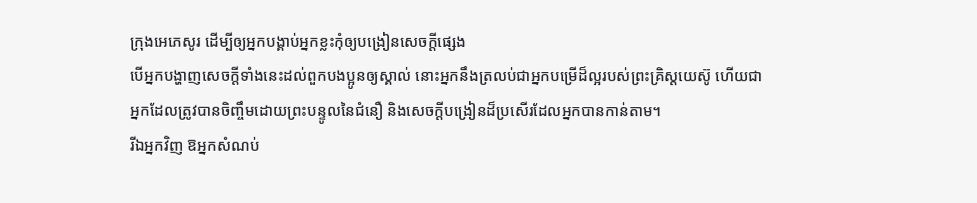ក្រុងអេភេសូរ ដើម្បីឲ្យអ្នកបង្គាប់អ្នកខ្លះកុំឲ្យបង្រៀនសេចក្ដីផ្សេង
បើអ្នកបង្ហាញសេចក្ដីទាំងនេះដល់ពួកបងប្អូនឲ្យស្គាល់ នោះអ្នកនឹងត្រលប់ជាអ្នកបម្រើដ៏ល្អរបស់ព្រះគ្រិស្ដយេស៊ូ ហើយជាអ្នកដែលត្រូវបានចិញ្ចឹមដោយព្រះបន្ទូលនៃជំនឿ និងសេចក្ដីបង្រៀនដ៏ប្រសើរដែលអ្នកបានកាន់តាម។
រីឯអ្នកវិញ ឱអ្នកសំណប់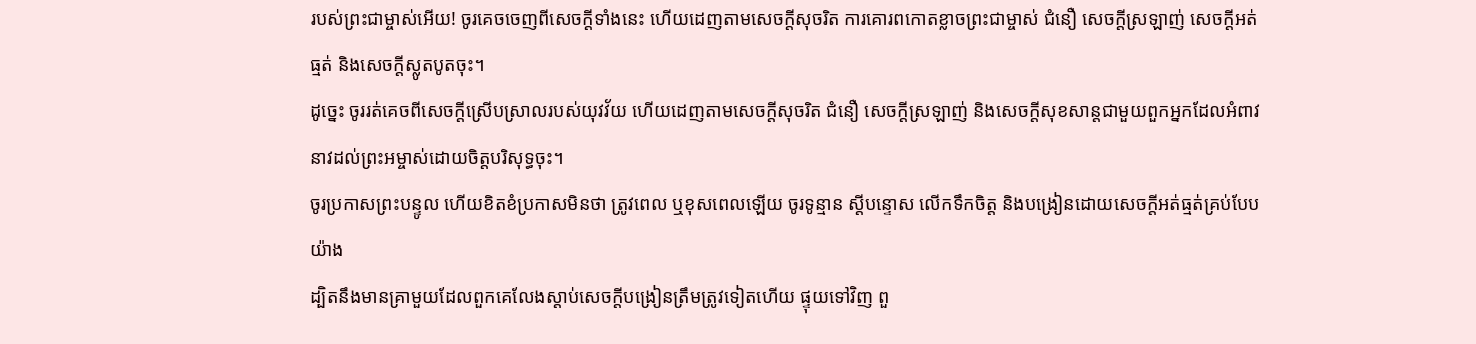របស់ព្រះជាម្ចាស់អើយ! ចូរគេចចេញពីសេចក្ដីទាំងនេះ ហើយដេញតាមសេចក្ដីសុចរិត ការគោរពកោតខ្លាចព្រះជាម្ចាស់ ជំនឿ សេចក្ដីស្រឡាញ់ សេចក្ដីអត់ធ្មត់ និងសេចក្ដីស្លូតបូតចុះ។
ដូច្នេះ ចូររត់គេចពីសេចក្ដីស្រើបស្រាលរបស់យុវវ័យ ហើយដេញតាមសេចក្ដីសុចរិត ជំនឿ សេចក្ដីស្រឡាញ់ និងសេចក្ដីសុខសាន្តជាមួយពួកអ្នកដែលអំពាវនាវដល់ព្រះអម្ចាស់ដោយចិត្តបរិសុទ្ធចុះ។
ចូរប្រកាសព្រះបន្ទូល ហើយខិតខំប្រកាសមិនថា ត្រូវពេល ឬខុសពេលឡើយ ចូរទូន្មាន ស្តីបន្ទោស លើកទឹកចិត្ត និងបង្រៀនដោយសេចក្តីអត់ធ្មត់គ្រប់បែបយ៉ាង
ដ្បិតនឹងមានគ្រាមួយដែលពួកគេលែងស្ដាប់សេចក្ដីបង្រៀនត្រឹមត្រូវទៀតហើយ ផ្ទុយទៅវិញ ពួ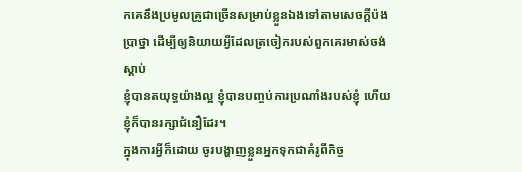កគេនឹងប្រមូលគ្រូជាច្រើនសម្រាប់ខ្លួនឯងទៅតាមសេចក្តីប៉ងប្រាថ្នា ដើម្បីឲ្យនិយាយអ្វីដែលត្រចៀករបស់ពួកគេរមាស់ចង់ស្ដាប់
ខ្ញុំបានតយុទ្ធយ៉ាងល្អ ខ្ញុំបានបញ្ចប់ការប្រណាំងរបស់ខ្ញុំ ហើយខ្ញុំក៏បានរក្សាជំនឿដែរ។
ក្នុងការអ្វីក៏ដោយ ចូរបង្ហាញខ្លួនអ្នកទុកជាគំរូពីកិច្ច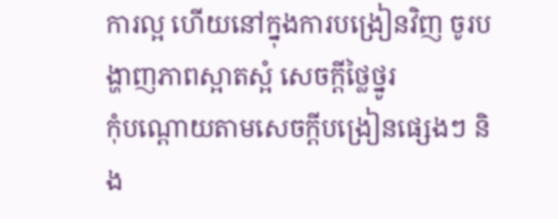ការល្អ ហើយនៅក្នុងការបង្រៀនវិញ ចូរបង្ហាញភាពស្អាតស្អំ សេចក្ដីថ្លៃថ្នូរ
កុំបណ្ដោយតាមសេចក្ដីបង្រៀនផ្សេងៗ និង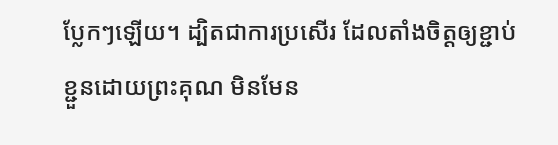ប្លែកៗឡើយ។ ដ្បិតជាការប្រសើរ ដែលតាំងចិត្ដឲ្យខ្ជាប់ខ្ជួនដោយព្រះគុណ មិនមែន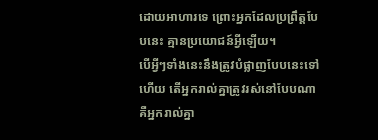ដោយអាហារទេ ព្រោះអ្នកដែលប្រព្រឹត្ដបែបនេះ គ្មានប្រយោជន៍អ្វីឡើយ។
បើអ្វីៗទាំងនេះនឹងត្រូវបំផ្លាញបែបនេះទៅហើយ តើអ្នករាល់គ្នាត្រូវរស់នៅបែបណា គឺអ្នករាល់គ្នា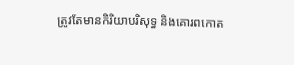ត្រូវតែមានកិរិយាបរិសុទ្ធ និងគោរពកោត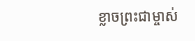ខ្លាចព្រះជាម្ចាស់